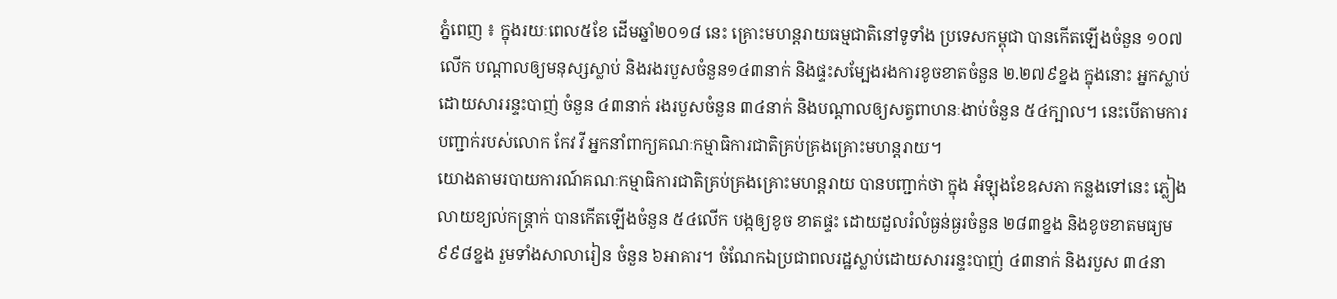ភ្នំពេញ ៖ ក្នុងរយៈពេល៥ខែ ដើមឆ្នាំ២០១៨ នេះ គ្រោះមហន្តរាយធម្មជាតិនៅទូទាំង ប្រទេសកម្ពុជា បានកើតឡើងចំនួន ១០៧លើក បណ្តាលឲ្យមនុស្សស្លាប់ និងរងរបួសចំនួន១៤៣នាក់ និងផ្ទះសម្បែងរងការខូចខាតចំនួន ២.២៧៩ខ្នង ក្នុងនោះ អ្នកស្លាប់ដោយសាររន្ទះបាញ់ ចំនួន ៤៣នាក់ រងរបួសចំនួន ៣៤នាក់ និងបណ្តាលឲ្យសត្វពាហនៈងាប់ចំនួន ៥៤ក្បាល។ នេះបើតាមការបញ្ជាក់របស់លោក កែវ វី អ្នកនាំពាក្យគណៈកម្មាធិការជាតិគ្រប់គ្រងគ្រោះមហន្តរាយ។
យោងតាមរបាយការណ៍គណៈកម្មាធិការជាតិគ្រប់គ្រងគ្រោះមហន្តរាយ បានបញ្ជាក់ថា ក្នុង អំឡុងខែឧសភា កន្លងទៅនេះ ភ្លៀងលាយខ្យល់កន្ត្រាក់ បានកើតឡើងចំនួន ៥៤លើក បង្កឲ្យខូច ខាតផ្ទះ ដោយដួលរំលំធ្ងន់ធ្ងរចំនួន ២៨៣ខ្នង និងខូចខាតមធ្យម ៩៩៨ខ្នង រួមទាំងសាលារៀន ចំនួន ៦អាគារ។ ចំណែកឯប្រជាពលរដ្ឋស្លាប់ដោយសាររន្ទះបាញ់ ៤៣នាក់ និងរបួស ៣៤នា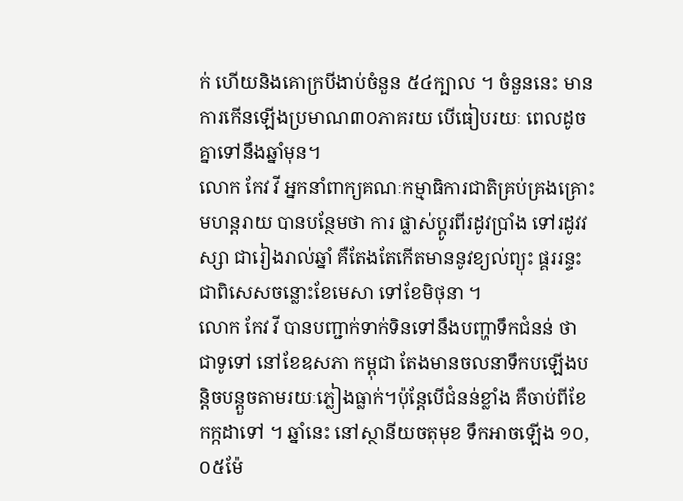ក់ ហើយនិងគោក្របីងាប់ចំនួន ៥៤ក្បាល ។ ចំនួននេះ មានការកើនឡើងប្រមាណ៣០ភាគរយ បើធៀបរយៈ ពេលដូចគ្នាទៅនឹងឆ្នាំមុន។
លោក កែវ វី អ្នកនាំពាក្យគណៈកម្មាធិការជាតិគ្រប់គ្រងគ្រោះមហន្តរាយ បានបន្ថែមថា ការ ផ្លាស់ប្តូរពីរដូវប្រាំង ទៅរដូវវស្សា ជារៀងរាល់ឆ្នាំ គឺតែងតែកើតមាននូវខ្យល់ព្យុះ ផ្គររន្ទះ ជាពិសេសចន្លោះខែមេសា ទៅខែមិថុនា ។
លោក កែវ វី បានបញ្ជាក់ទាក់ទិនទៅនឹងបញ្ហាទឹកជំនន់ ថា ជាទូទៅ នៅខែឧសភា កម្ពុជា តែងមានចលនាទឹកបឡើងបន្តិចបន្តួចតាមរយៈភ្លៀងធ្លាក់។ប៉ុន្តែបើជំនន់ខ្លាំង គឺចាប់ពីខែកក្កដាទៅ ។ ឆ្នាំនេះ នៅស្ថានីយចតុមុខ ទឹកអាចឡើង ១០,០៥ម៉ែ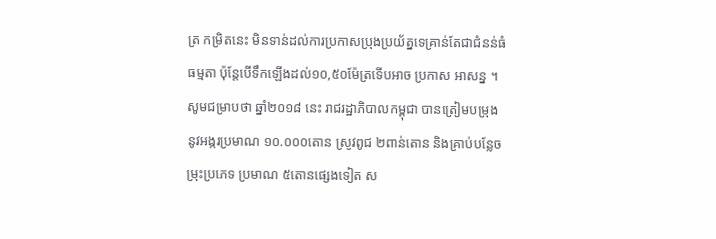ត្រ កម្រិតនេះ មិនទាន់ដល់ការប្រកាសប្រុងប្រយ័ត្នទេគ្រាន់តែជាជំនន់ធំធម្មតា ប៉ុន្តែបើទឹកឡើងដល់១០,៥០ម៉ែត្រទើបអាច ប្រកាស អាសន្ន ។
សូមជម្រាបថា ឆ្នាំ២០១៨ នេះ រាជរដ្ឋាភិបាលកម្ពុជា បានត្រៀមបម្រុងនូវអង្ករប្រមាណ ១០.០០០តោន ស្រូវពូជ ២ពាន់តោន និងគ្រាប់បន្លែចម្រុះប្រភេទ ប្រមាណ ៥តោនផ្សេងទៀត ស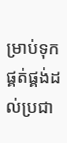ម្រាប់ទុកផ្គត់ផ្គង់ដល់ប្រជា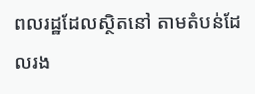ពលរដ្ឋដែលស្ថិតនៅ តាមតំបន់ដែលរង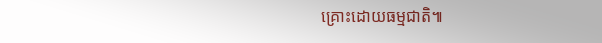គ្រោះដោយធម្មជាតិ៕